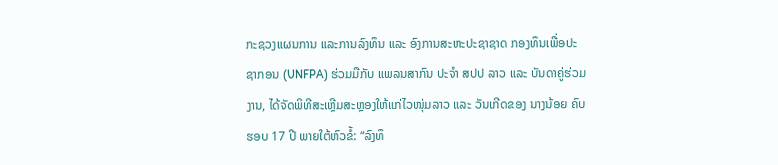ກະຊວງແຜນການ ແລະການລົງທຶນ ແລະ ອົງການສະຫະປະຊາຊາດ ກອງທຶນເພື່ອປະຊາກອນ (UNFPA) ຮ່ວມມືກັບ ແພລນສາກົນ ປະຈຳ ສປປ ລາວ ແລະ ບັນດາຄູ່ຮ່ວມງານ, ໄດ້ຈັດພິທີສະເຫຼີມສະຫຼອງໃຫ້ແກ່ໄວໜຸ່ມລາວ ແລະ ວັນເກີດຂອງ ນາງນ້ອຍ ຄົບຮອບ 17 ປີ ພາຍໃຕ້ຫົວຂໍ້: “ລົງທຶ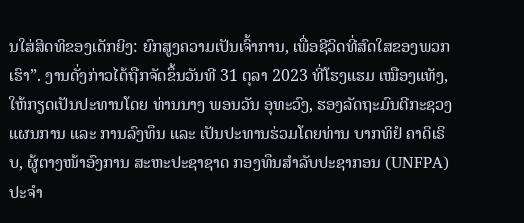ນໃສ່ສິດທິຂອງເດັກຍິງ: ຍົກສູງຄວາມເປັນເຈົ້າການ, ເພື່ອຊີວິດທີ່ສົດໃສຂອງພວກເຮົາ”. ງານດັ່ງກ່າວໄດ້ຖືກຈັດຂຶ້ນວັນທີ 31 ຕຸລາ 2023 ທີ່ໂຮງແຮມ ເໝືອງແທັງ, ໃຫ້ກຽດເປັນປະທານໂດຍ ທ່ານນາງ ພອນວັນ ອຸທະວົງ, ຮອງລັດຖະມົນຕີກະຊວງແຜນການ ແລະ ການລົງທຶນ ແລະ ເປັນປະທານຮ່ວມໂດຍທ່ານ ບາກທິຢໍ ຄາດິເຣິບ, ຜູ້ຕາງໜ້າອົງການ ສະຫະປະຊາຊາດ ກອງທຶນສຳລັບປະຊາກອນ (UNFPA) ປະຈຳ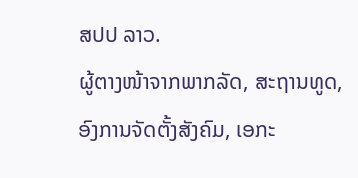ສປປ ລາວ.
ຜູ້ຕາງໜ້າຈາກພາກລັດ, ສະຖານທູດ, ອົງການຈັດຕັ້ງສັງຄົມ, ເອກະ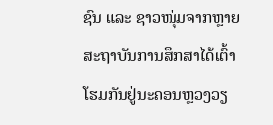ຊົນ ແລະ ຊາວໜຸ່ມຈາກຫຼາຍສະຖາບັນການສຶກສາໄດ້ເຕົ້າໂຮມກັນຢູ່ນະຄອນຫຼວງວຽ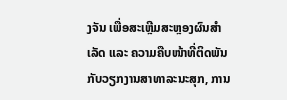ງຈັນ ເພື່ອສະເຫຼີມສະຫຼອງຜົນສຳເລັດ ແລະ ຄວາມຄືບໜ້າທີ່ຕິດພັນກັບວຽກງານສາທາລະນະສຸກ, ການ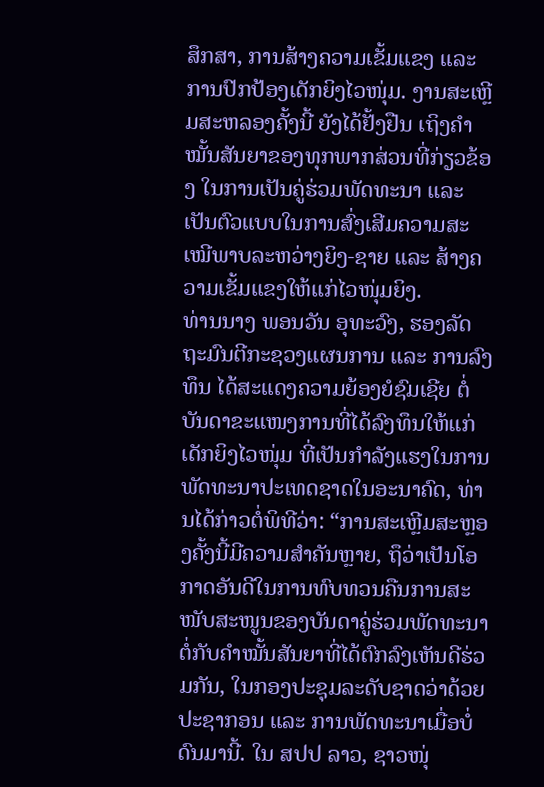ສຶກສາ, ການສ້າງຄວາມເຂັ້ມແຂງ ແລະ ການປົກປ້ອງເດັກຍິງໄວໜຸ່ມ. ງານສະເຫຼີມສະຫລອງຄັ້ງນີ້ ຍັງໄດ້ຢັ້ງຢືນ ເຖິງຄຳໝັ້ນສັນຍາຂອງທຸກພາກສ່ວນທີ່ກ່ຽວຂ້ອງ ໃນການເປັນຄູ່ຮ່ວມພັດທະນາ ແລະ ເປັນຕົວແບບໃນການສົ່ງເສີມຄວາມສະເໝີພາບລະຫວ່າງຍິງ-ຊາຍ ແລະ ສ້າງຄວາມເຂັ້ມແຂງໃຫ້ແກ່ໄວໜຸ່ມຍິງ.
ທ່ານນາງ ພອນວັນ ອຸທະວົງ, ຮອງລັດຖະມົນຕີກະຊວງແຜນການ ແລະ ການລົງທຶນ ໄດ້ສະແດງຄວາມຍ້ອງຍໍຊົມເຊີຍ ຕໍ່ບັນດາຂະແໜງການທີ່ໄດ້ລົງທຶນໃຫ້ແກ່ເດັກຍິງໄວໜຸ່ມ ທີ່ເປັນກຳລັງແຮງໃນການພັດທະນາປະເທດຊາດໃນອະນາຄົດ, ທ່ານໄດ້ກ່າວຕໍ່ພິທີວ່າ: “ການສະເຫຼີມສະຫຼອງຄັ້ງນີ້ມີຄວາມສຳຄັນຫຼາຍ, ຖຶວ່າເປັນໂອກາດອັນດີໃນການທົບທວນຄືນການສະໜັບສະໜູນຂອງບັນດາຄູ່ຮ່ວມພັດທະນາ ຕໍ່ກັບຄຳໝັ້ນສັນຍາທີ່ໄດ້ຕົກລົງເຫັນດີຮ່ວມກັນ, ໃນກອງປະຊຸມລະດັບຊາດວ່າດ້ວຍປະຊາກອນ ແລະ ການພັດທະນາເມື່ອບໍ່ດົນມານີ້. ໃນ ສປປ ລາວ, ຊາວໜຸ່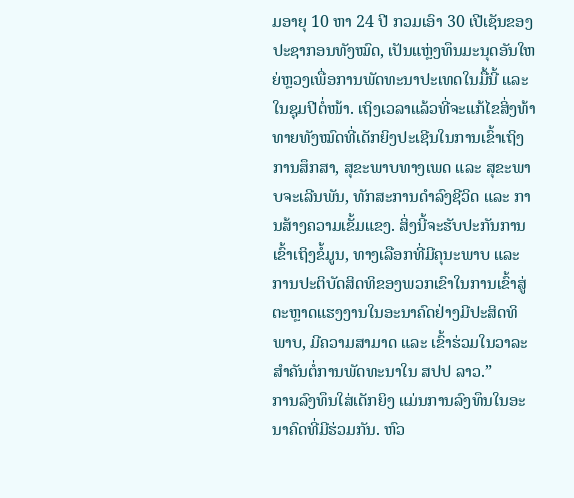ມອາຍຸ 10 ຫາ 24 ປີ ກວມເອົາ 30 ເປີເຊັນຂອງປະຊາກອນທັງໝົດ, ເປັນແຫຼ່ງທຶນມະນຸດອັນໃຫຍ່ຫຼວງເພື່ອການພັດທະນາປະເທດໃນມື້ນີ້ ແລະ ໃນຊຸມປີຕໍ່ໜ້າ. ເຖິງເວລາແລ້ວທີ່ຈະແກ້ໄຂສິ່ງທ້າທາຍທັງໝົດທີ່ເດັກຍິງປະເຊີນໃນການເຂົ້າເຖິງການສຶກສາ, ສຸຂະພາບທາງເພດ ແລະ ສຸຂະພາບຈະເລີນພັນ, ທັກສະການດຳລົງຊີວິດ ແລະ ການສ້າງຄວາມເຂັ້ມແຂງ. ສິ່ງນີ້ຈະຮັບປະກັນການເຂົ້າເຖິງຂໍ້ມູນ, ທາງເລືອກທີ່ມີຄຸນະພາບ ແລະ ການປະຕິບັດສິດທິຂອງພວກເຂົາໃນການເຂົ້າສູ່ຕະຫຼາດແຮງງານໃນອະນາຄົດຢ່າງມີປະສິດທິພາບ, ມີຄວາມສາມາດ ແລະ ເຂົ້າຮ່ວມໃນວາລະສຳຄັນຕໍ່ການພັດທະນາໃນ ສປປ ລາວ.”
ການລົງທຶນໃສ່ເດັກຍິງ ແມ່ນການລົງທຶນໃນອະນາຄົດທີ່ມີຮ່ວມກັນ. ຫົວ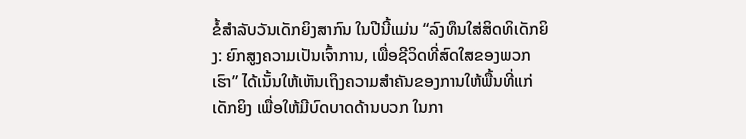ຂໍ້ສຳລັບວັນເດັກຍິງສາກົນ ໃນປີນີ້ແມ່ນ “ລົງທຶນໃສ່ສິດທິເດັກຍິງ: ຍົກສູງຄວາມເປັນເຈົ້າການ, ເພື່ອຊີວິດທີ່ສົດໃສຂອງພວກເຮົາ” ໄດ້ເນັ້ນໃຫ້ເຫັນເຖິງຄວາມສຳຄັນຂອງການໃຫ້ພື້ນທີ່ແກ່ເດັກຍິງ ເພື່ອໃຫ້ມີບົດບາດດ້ານບວກ ໃນກາ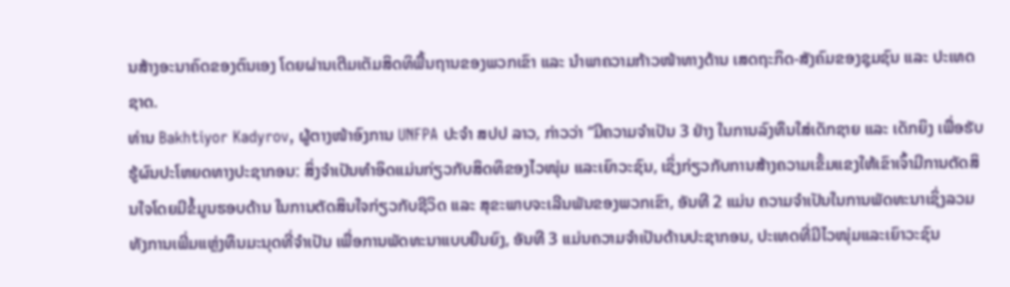ນສ້າງອະນາຄົດຂອງຕົນເອງ ໂດຍຜ່ານເຕີມເຕັມສິດທິພື້ນຖານຂອງພວກເຂົາ ແລະ ນຳພາຄວາມກ້າວໜ້າທາງດ້ານ ເສດຖະກິດ-ສັງຄົມຂອງຊຸມຊົນ ແລະ ປະເທດຊາດ.
ທ່ານ Bakhtiyor Kadyrov, ຜູ້ຕາງໜ້າອົງການ UNFPA ປະຈຳ ສປປ ລາວ, ກ່າວວ່າ “ມີຄວາມຈຳເປັນ 3 ຢ່າງ ໃນການລົງທຶນໃສ່ເດັກຊາຍ ແລະ ເດັກຍິງ ເພື່ອຮັບຮູ້ຜົນປະໂຫຍດທາງປະຊາກອນ: ສິ່ງຈໍາເປັນທໍາອິດແມ່ນກ່ຽວກັບສິດທິຂອງໄວໜຸ່ມ ແລະເຍົາວະຊົນ, ເຊິ່ງກ່ຽວກັບການສ້າງຄວາມເຂັ້ມແຂງໃຫ້ເຂົາເຈົ້າມີການຕັດສິນໃຈໂດຍມີຂໍ້ມູນຮອບດ້ານ ໃນການຕັດສິນໃຈກ່ຽວກັບຊີວິດ ແລະ ສຸຂະພາບຈະເລີນພັນຂອງພວກເຂົາ, ອັນທີ 2 ແມ່ນ ຄວາມຈຳເປັນໃນການພັດທະນາເຊິ່ງລວມທັງການເພີ່ມແຫຼ່ງທຶນມະນຸດທີ່ຈຳເປັນ ເພື່ອການພັດທະນາແບບຍືນຍົງ, ອັນທີ 3 ແມ່ນຄວາມຈຳເປັນດ້ານປະຊາກອນ, ປະເທດທີ່ມີໄວໜຸ່ມແລະເຍົາວະຊົນ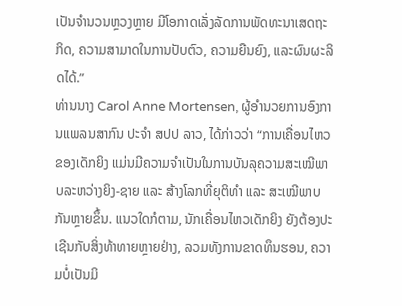ເປັນຈຳນວນຫຼວງຫຼາຍ ມີໂອກາດເລັ່ງລັດການພັດທະນາເສດຖະກິດ, ຄວາມສາມາດໃນການປັບຕົວ, ຄວາມຍືນຍົງ, ແລະຜົນຜະລິດໄດ້.”
ທ່ານນາງ Carol Anne Mortensen, ຜູ້ອໍານວຍການອົງການແພລນສາກົນ ປະຈຳ ສປປ ລາວ, ໄດ້ກ່າວວ່າ “ການເຄື່ອນໄຫວຂອງເດັກຍິງ ແມ່ນມີຄວາມຈຳເປັນໃນການບັນລຸຄວາມສະເໝີພາບລະຫວ່າງຍິງ-ຊາຍ ແລະ ສ້າງໂລກທີ່ຍຸຕິທຳ ແລະ ສະເໝີພາບກັນຫຼາຍຂຶ້ນ. ແນວໃດກໍຕາມ, ນັກເຄື່ອນໄຫວເດັກຍິງ ຍັງຕ້ອງປະເຊີນກັບສິ່ງທ້າທາຍຫຼາຍຢ່າງ, ລວມທັງການຂາດທຶນຮອນ, ຄວາມບໍ່ເປັນມິ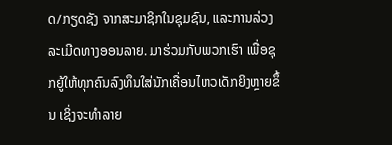ດ/ກຽດຊັງ ຈາກສະມາຊິກໃນຊຸມຊົນ, ແລະການລ່ວງລະເມີດທາງອອນລາຍ. ມາຮ່ວມກັບພວກເຮົາ ເພື່ອຊຸກຍູ້ໃຫ້ທຸກຄົນລົງທຶນໃສ່ນັກເຄື່ອນໄຫວເດັກຍິງຫຼາຍຂຶ້ນ ເຊິ່ງຈະທໍາລາຍ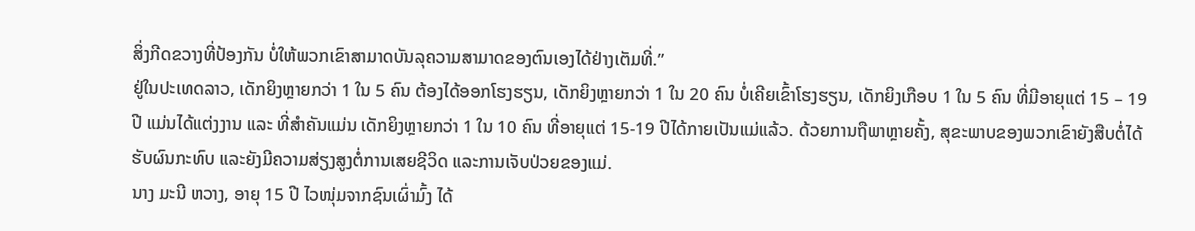ສິ່ງກີດຂວາງທີ່ປ້ອງກັນ ບໍ່ໃຫ້ພວກເຂົາສາມາດບັນລຸຄວາມສາມາດຂອງຕົນເອງໄດ້ຢ່າງເຕັມທີ່.”
ຢູ່ໃນປະເທດລາວ, ເດັກຍິງຫຼາຍກວ່າ 1 ໃນ 5 ຄົນ ຕ້ອງໄດ້ອອກໂຮງຮຽນ, ເດັກຍິງຫຼາຍກວ່າ 1 ໃນ 20 ຄົນ ບໍ່ເຄີຍເຂົ້າໂຮງຮຽນ, ເດັກຍິງເກືອບ 1 ໃນ 5 ຄົນ ທີ່ມີອາຍຸແຕ່ 15 – 19 ປີ ແມ່ນໄດ້ແຕ່ງງານ ແລະ ທີ່ສໍາຄັນແມ່ນ ເດັກຍິງຫຼາຍກວ່າ 1 ໃນ 10 ຄົນ ທີ່ອາຍຸແຕ່ 15-19 ປີໄດ້ກາຍເປັນແມ່ແລ້ວ. ດ້ວຍການຖືພາຫຼາຍຄັ້ງ, ສຸຂະພາບຂອງພວກເຂົາຍັງສືບຕໍ່ໄດ້ຮັບຜົນກະທົບ ແລະຍັງມີຄວາມສ່ຽງສູງຕໍ່ການເສຍຊີວິດ ແລະການເຈັບປ່ວຍຂອງແມ່.
ນາງ ມະນີ ຫວາງ, ອາຍຸ 15 ປີ ໄວໜຸ່ມຈາກຊົນເຜົ່າມົ້ງ ໄດ້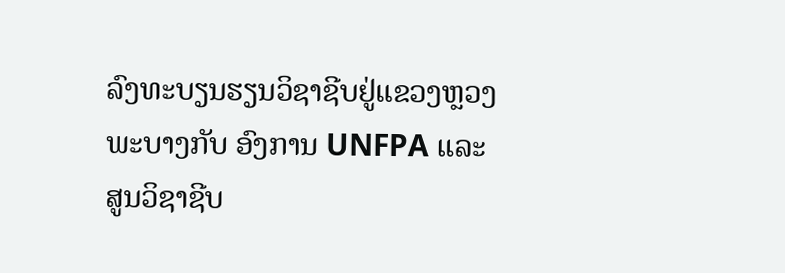ລົງທະບຽນຮຽນວິຊາຊີບຢູ່ແຂວງຫຼວງພະບາງກັບ ອົງການ UNFPA ແລະ ສູນວິຊາຊີບ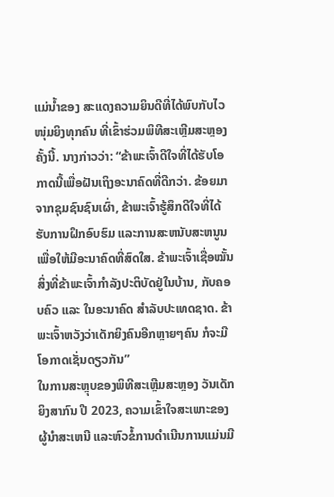ແມ່ນໍ້າຂອງ ສະແດງຄວາມຍິນດີທີ່ໄດ້ພົບກັບໄວໜຸ່ມຍິງທຸກຄົນ ທີ່ເຂົ້າຮ່ວມພິທີສະເຫຼີມສະຫຼອງຄັ້ງນີ້. ນາງກ່າວວ່າ: “ຂ້າພະເຈົ້າດີໃຈທີ່ໄດ້ຮັບໂອກາດນີ້ເພື່ອຝັນເຖິງອະນາຄົດທີ່ດີກວ່າ. ຂ້ອຍມາຈາກຊຸມຊົນຊົນເຜົ່າ, ຂ້າພະເຈົ້າຮູ້ສຶກດີໃຈທີ່ໄດ້ຮັບການຝຶກອົບຮົມ ແລະການສະຫນັບສະຫນູນເພື່ອໃຫ້ມີອະນາຄົດທີ່ສົດໃສ. ຂ້າພະເຈົ້າເຊື່ອໝັ້ນສິ່ງທີ່ຂ້າພະເຈົ້າກຳລັງປະຕິບັດຢູ່ໃນບ້ານ, ກັບຄອບຄົວ ແລະ ໃນອະນາຄົດ ສຳລັບປະເທດຊາດ. ຂ້າພະເຈົ້າຫວັງວ່າເດັກຍິງຄົນອີກຫຼາຍໆຄົນ ກໍຈະມີໂອກາດເຊັ່ນດຽວກັນ”
ໃນການສະຫຼຸບຂອງພິທີສະເຫຼີມສະຫຼອງ ວັນເດັກຍິງສາກົນ ປີ 2023, ຄວາມເຂົ້າໃຈສະເພາະຂອງຜູ້ນໍາສະເຫນີ ແລະຫົວຂໍ້ການດຳເນີນການແມ່ນມີ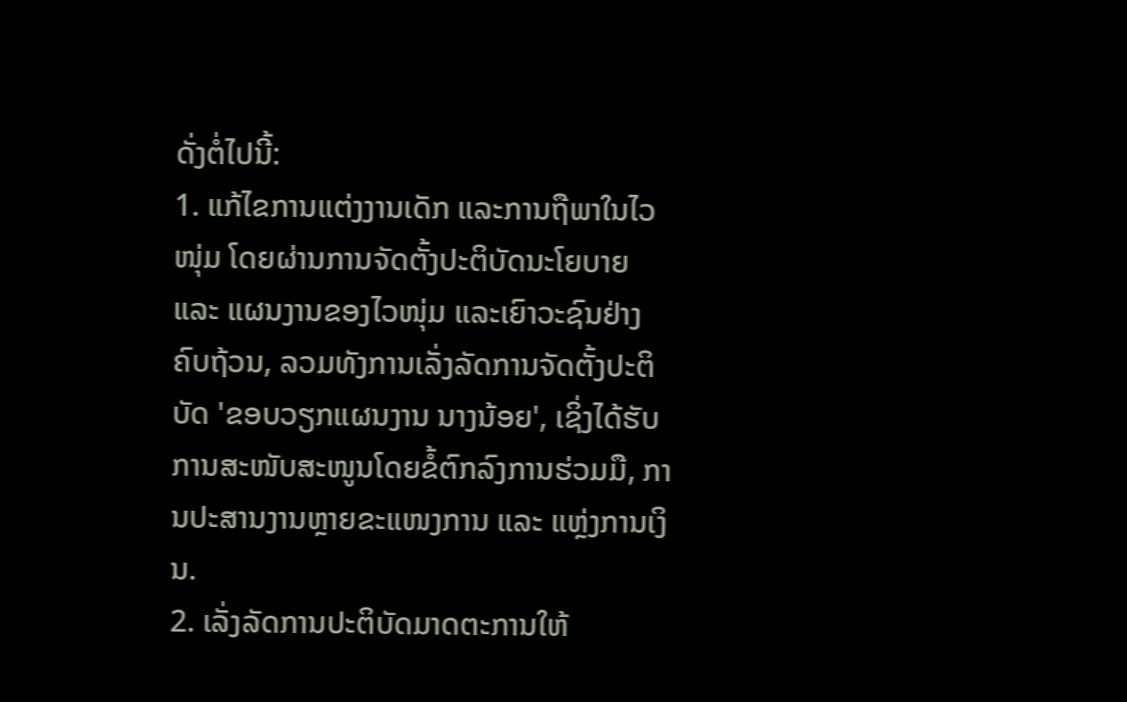ດັ່ງຕໍ່ໄປນີ້:
1. ແກ້ໄຂການແຕ່ງງານເດັກ ແລະການຖືພາໃນໄວໜຸ່ມ ໂດຍຜ່ານການຈັດຕັ້ງປະຕິບັດນະໂຍບາຍ ແລະ ແຜນງານຂອງໄວໜຸ່ມ ແລະເຍົາວະຊົນຢ່າງຄົບຖ້ວນ, ລວມທັງການເລັ່ງລັດການຈັດຕັ້ງປະຕິບັດ 'ຂອບວຽກແຜນງານ ນາງນ້ອຍ', ເຊິ່ງໄດ້ຮັບການສະໜັບສະໜູນໂດຍຂໍ້ຕົກລົງການຮ່ວມມື, ການປະສານງານຫຼາຍຂະແໜງການ ແລະ ແຫຼ່ງການເງິນ.
2. ເລັ່ງລັດການປະຕິບັດມາດຕະການໃຫ້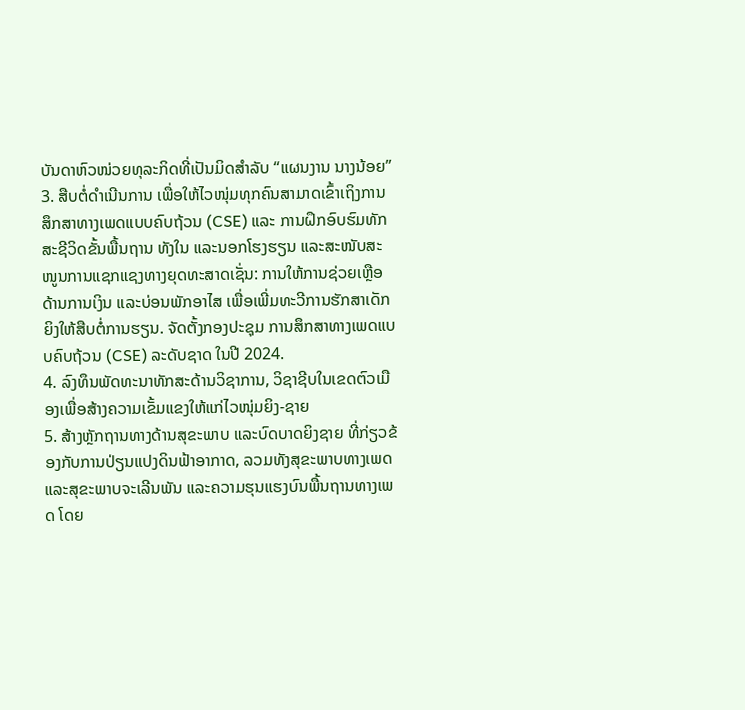ບັນດາຫົວໜ່ວຍທຸລະກິດທີ່ເປັນມິດສຳລັບ “ແຜນງານ ນາງນ້ອຍ”
3. ສືບຕໍ່ດຳເນີນການ ເພື່ອໃຫ້ໄວໜຸ່ມທຸກຄົນສາມາດເຂົ້າເຖິງການສຶກສາທາງເພດແບບຄົບຖ້ວນ (CSE) ແລະ ການຝຶກອົບຮົມທັກສະຊີວິດຂັ້ນພື້ນຖານ ທັງໃນ ແລະນອກໂຮງຮຽນ ແລະສະໜັບສະໜູນການແຊກແຊງທາງຍຸດທະສາດເຊັ່ນ: ການໃຫ້ການຊ່ວຍເຫຼືອດ້ານການເງິນ ແລະບ່ອນພັກອາໄສ ເພື່ອເພີ່ມທະວີການຮັກສາເດັກຍິງໃຫ້ສືບຕໍ່ການຮຽນ. ຈັດຕັ້ງກອງປະຊຸມ ການສຶກສາທາງເພດແບບຄົບຖ້ວນ (CSE) ລະດັບຊາດ ໃນປີ 2024.
4. ລົງທຶນພັດທະນາທັກສະດ້ານວິຊາການ, ວິຊາຊີບໃນເຂດຕົວເມືອງເພື່ອສ້າງຄວາມເຂັ້ມແຂງໃຫ້ແກ່ໄວໜຸ່ມຍິງ-ຊາຍ
5. ສ້າງຫຼັກຖານທາງດ້ານສຸຂະພາບ ແລະບົດບາດຍິງຊາຍ ທີ່ກ່ຽວຂ້ອງກັບການປ່ຽນແປງດິນຟ້າອາກາດ, ລວມທັງສຸຂະພາບທາງເພດ ແລະສຸຂະພາບຈະເລີນພັນ ແລະຄວາມຮຸນແຮງບົນພື້ນຖານທາງເພດ ໂດຍ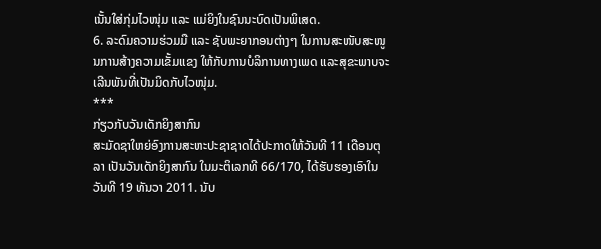ເນັ້ນໃສ່ກຸ່ມໄວໜຸ່ມ ແລະ ແມ່ຍິງໃນຊົນນະບົດເປັນພິເສດ.
6. ລະດົມຄວາມຮ່ວມມື ແລະ ຊັບພະຍາກອນຕ່າງໆ ໃນການສະໜັບສະໜູນການສ້າງຄວາມເຂັ້ມແຂງ ໃຫ້ກັບການບໍລິການທາງເພດ ແລະສຸຂະພາບຈະເລີນພັນທີ່ເປັນມິດກັບໄວໜຸ່ມ.
***
ກ່ຽວກັບວັນເດັກຍິງສາກົນ
ສະມັດຊາໃຫຍ່ອົງການສະຫະປະຊາຊາດໄດ້ປະກາດໃຫ້ວັນທີ 11 ເດືອນຕຸລາ ເປັນວັນເດັກຍິງສາກົນ ໃນມະຕິເລກທີ 66/170, ໄດ້ຮັບຮອງເອົາໃນວັນທີ 19 ທັນວາ 2011. ນັບ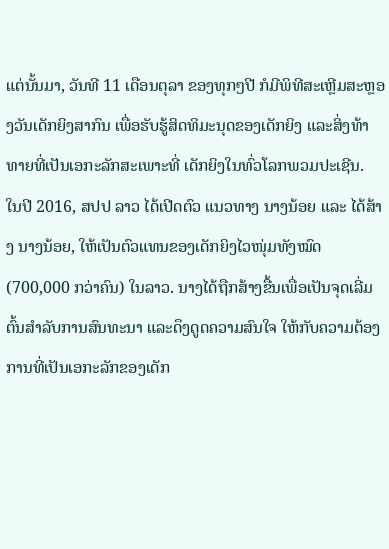ແຕ່ນັ້ນມາ, ວັນທີ 11 ເດືອນຕຸລາ ຂອງທຸກໆປີ ກໍມີພິທີສະເຫຼີມສະຫຼອງວັນເດັກຍິງສາກົນ ເພື່ອຮັບຮູ້ສິດທິມະນຸດຂອງເດັກຍິງ ແລະສິ່ງທ້າທາຍທີ່ເປັນເອກະລັກສະເພາະທີ່ ເດັກຍິງໃນທົ່ວໂລກພວມປະເຊີນ.
ໃນປີ 2016, ສປປ ລາວ ໄດ້ເປີດຕົວ ແນວທາງ ນາງນ້ອຍ ແລະ ໄດ້ສ້າງ ນາງນ້ອຍ, ໃຫ້ເປັນຕົວແທນຂອງເດັກຍິງໄວໜຸ່ມທັງໝົດ (700,000 ກວ່າຄົນ) ໃນລາວ. ນາງໄດ້ຖືກສ້າງຂື້ນເພື່ອເປັນຈຸດເລີ່ມຕົ້ນສໍາລັບການສົນທະນາ ແລະດຶງດູດຄວາມສົນໃຈ ໃຫ້ກັບຄວາມຕ້ອງການທີ່ເປັນເອກະລັກຂອງເດັກ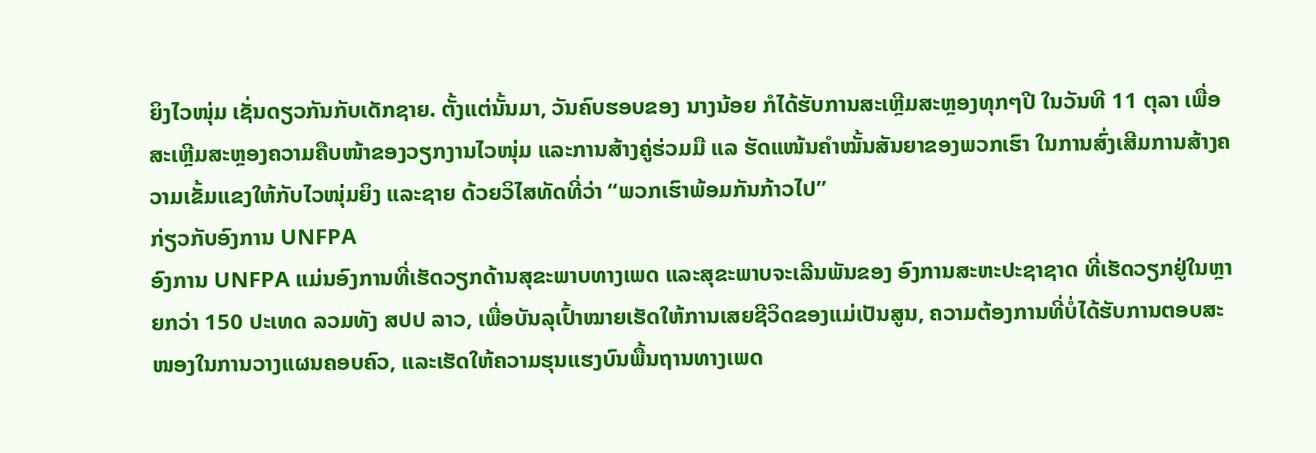ຍິງໄວໜຸ່ມ ເຊັ່ນດຽວກັນກັບເດັກຊາຍ. ຕັ້ງແຕ່ນັ້ນມາ, ວັນຄົບຮອບຂອງ ນາງນ້ອຍ ກໍໄດ້ຮັບການສະເຫຼີມສະຫຼອງທຸກໆປີ ໃນວັນທີ 11 ຕຸລາ ເພື່ອສະເຫຼີມສະຫຼອງຄວາມຄືບໜ້າຂອງວຽກງານໄວໜຸ່ມ ແລະການສ້າງຄູ່ຮ່ວມມື ແລ ຮັດແໜ້ນຄຳໝັ້ນສັນຍາຂອງພວກເຮົາ ໃນການສົ່ງເສີມການສ້າງຄວາມເຂັ້ມແຂງໃຫ້ກັບໄວໜຸ່ມຍິງ ແລະຊາຍ ດ້ວຍວິໄສທັດທີ່ວ່າ “ພວກເຮົາພ້ອມກັນກ້າວໄປ”
ກ່ຽວກັບອົງການ UNFPA
ອົງການ UNFPA ແມ່ນອົງການທີ່ເຮັດວຽກດ້ານສຸຂະພາບທາງເພດ ແລະສຸຂະພາບຈະເລີນພັນຂອງ ອົງການສະຫະປະຊາຊາດ ທີ່ເຮັດວຽກຢູ່ໃນຫຼາຍກວ່າ 150 ປະເທດ ລວມທັງ ສປປ ລາວ, ເພື່ອບັນລຸເປົ້າໝາຍເຮັດໃຫ້ການເສຍຊີວິດຂອງແມ່ເປັນສູນ, ຄວາມຕ້ອງການທີ່ບໍ່ໄດ້ຮັບການຕອບສະໜອງໃນການວາງແຜນຄອບຄົວ, ແລະເຮັດໃຫ້ຄວາມຮຸນແຮງບົນພື້ນຖານທາງເພດ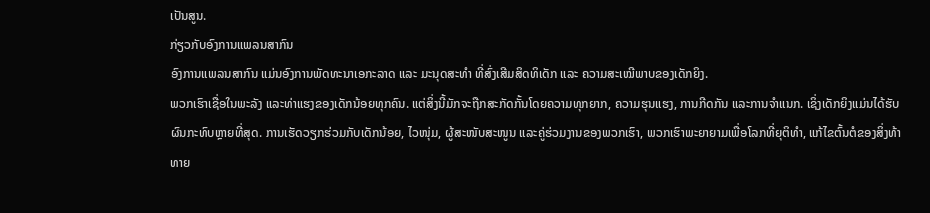ເປັນສູນ.
ກ່ຽວກັບອົງການແພລນສາກົນ
ອົງການແພລນສາກົນ ແມ່ນອົງການພັດທະນາເອກະລາດ ແລະ ມະນຸດສະທຳ ທີ່ສົ່ງເສີມສິດທິເດັກ ແລະ ຄວາມສະເໝີພາບຂອງເດັກຍິງ.
ພວກເຮົາເຊື່ອໃນພະລັງ ແລະທ່າແຮງຂອງເດັກນ້ອຍທຸກຄົນ. ແຕ່ສິ່ງນີ້ມັກຈະຖືກສະກັດກັ້ນໂດຍຄວາມທຸກຍາກ, ຄວາມຮຸນແຮງ, ການກີດກັນ ແລະການຈໍາແນກ. ເຊິ່ງເດັກຍິງແມ່ນໄດ້ຮັບຜົນກະທົບຫຼາຍທີ່ສຸດ. ການເຮັດວຽກຮ່ວມກັບເດັກນ້ອຍ, ໄວໜຸ່ມ, ຜູ້ສະໜັບສະໜູນ ແລະຄູ່ຮ່ວມງານຂອງພວກເຮົາ, ພວກເຮົາພະຍາຍາມເພື່ອໂລກທີ່ຍຸຕິທຳ, ແກ້ໄຂຕົ້ນຕໍຂອງສິ່ງທ້າທາຍ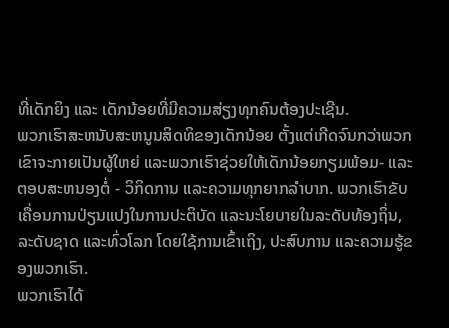ທີ່ເດັກຍິງ ແລະ ເດັກນ້ອຍທີ່ມີຄວາມສ່ຽງທຸກຄົນຕ້ອງປະເຊີນ.
ພວກເຮົາສະຫນັບສະຫນູນສິດທິຂອງເດັກນ້ອຍ ຕັ້ງແຕ່ເກີດຈົນກວ່າພວກເຂົາຈະກາຍເປັນຜູ້ໃຫຍ່ ແລະພວກເຮົາຊ່ວຍໃຫ້ເດັກນ້ອຍກຽມພ້ອມ- ແລະຕອບສະຫນອງຕໍ່ - ວິກິດການ ແລະຄວາມທຸກຍາກລໍາບາກ. ພວກເຮົາຂັບເຄື່ອນການປ່ຽນແປງໃນການປະຕິບັດ ແລະນະໂຍບາຍໃນລະດັບທ້ອງຖິ່ນ, ລະດັບຊາດ ແລະທົ່ວໂລກ ໂດຍໃຊ້ການເຂົ້າເຖິງ, ປະສົບການ ແລະຄວາມຮູ້ຂອງພວກເຮົາ.
ພວກເຮົາໄດ້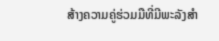ສ້າງຄວາມຄູ່ຮ່ວມມືທີ່ມີພະລັງສໍາ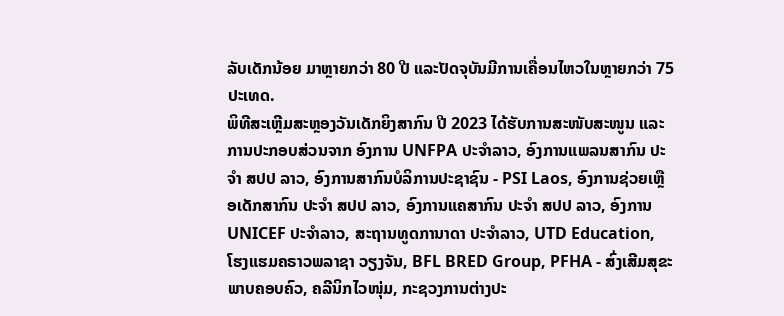ລັບເດັກນ້ອຍ ມາຫຼາຍກວ່າ 80 ປີ ແລະປັດຈຸບັນມີການເຄື່ອນໄຫວໃນຫຼາຍກວ່າ 75 ປະເທດ.
ພິທີສະເຫຼີມສະຫຼອງວັນເດັກຍິງສາກົນ ປີ 2023 ໄດ້ຮັບການສະໜັບສະໜູນ ແລະ ການປະກອບສ່ວນຈາກ ອົງການ UNFPA ປະຈຳລາວ, ອົງການແພລນສາກົນ ປະຈໍາ ສປປ ລາວ, ອົງການສາກົນບໍລິການປະຊາຊົນ - PSI Laos, ອົງການຊ່ວຍເຫຼືອເດັກສາກົນ ປະຈຳ ສປປ ລາວ, ອົງການແຄສາກົນ ປະຈຳ ສປປ ລາວ, ອົງການ UNICEF ປະຈຳລາວ, ສະຖານທູດການາດາ ປະຈໍາລາວ, UTD Education, ໂຮງແຮມຄຣາວພລາຊາ ວຽງຈັນ, BFL BRED Group, PFHA - ສົ່ງເສີມສຸຂະພາບຄອບຄົວ, ຄລີນິກໄວໜຸ່ມ, ກະຊວງການຕ່າງປະ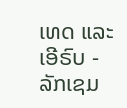ເທດ ແລະ ເອີຣົບ - ລັກເຊມ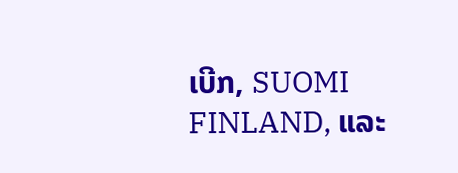ເບີກ, SUOMI FINLAND, ແລະ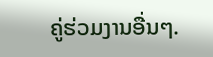ຄູ່ຮ່ວມງານອື່ນໆ.